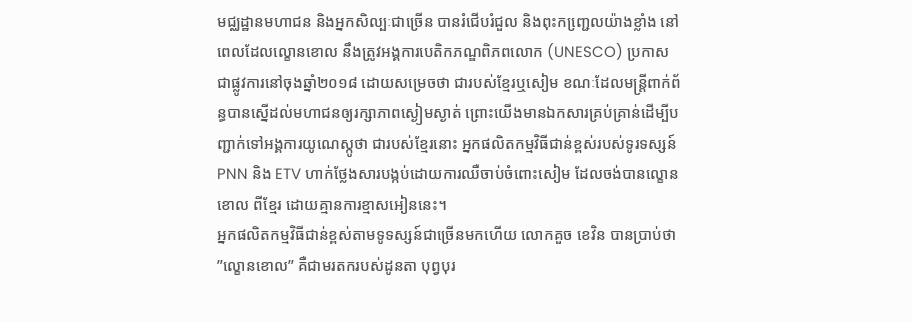មជ្ឈដ្ឋានមហាជន និងអ្នកសិល្បៈជាច្រើន បានរំជើបរំជួល និងពុះកញ្ជេ្រលយ៉ាងខ្លាំង នៅពេលដែលល្ខោនខោល នឹងត្រូវអង្គការបេតិកភណ្ឌពិភពលោក (UNESCO) ប្រកាសជាផ្លូវការនៅចុងឆ្នាំ២០១៨ ដោយសម្រេចថា ជារបស់ខ្មែរឬសៀម ខណៈដែលមន្ដ្រីពាក់ព័ន្ធបានស្នើដល់មហាជនឲ្យរក្សាភាពស្ងៀមស្ងាត់ ព្រោះយើងមានឯកសារគ្រប់គ្រាន់ដើម្បីបញ្ជាក់ទៅអង្គការយូណេស្កូថា ជារបស់ខ្មែរនោះ អ្នកផលិតកម្មវិធីជាន់ខ្ពស់របស់ទូរទស្សន៍ PNN និង ETV ហាក់ថ្លែងសារបង្កប់ដោយការឈឺចាប់ចំពោះសៀម ដែលចង់បានល្ខោនខោល ពីខ្មែរ ដោយគ្មានការខ្មាសអៀននេះ។
អ្នកផលិតកម្មវិធីជាន់ខ្ពស់តាមទូទស្សន៍ជាច្រើនមកហើយ លោកគួច ខេវិន បានប្រាប់ថា ”ល្ខោនខោល” គឺជាមរតករបស់ដូនតា បុព្វបុរ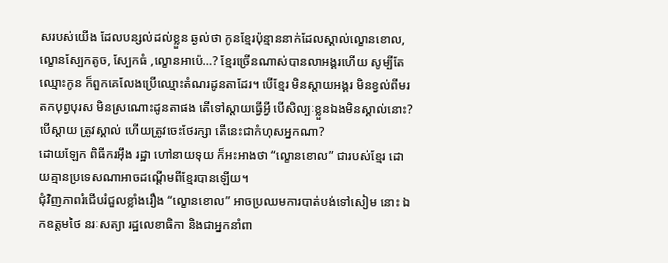សរបស់យើង ដែលបន្សល់ដល់ខ្លួន ឆ្ងល់ថា កូនខ្មែរប៉ុន្មាននាក់ដែលស្គាល់ល្ខោនខោល, ល្ខោនស្បែកតូច, ស្បែកធំ ,ល្ខោនអាប៉េ…? ខ្មែរច្រើនណាស់បានលាអង្គរហើយ សូម្បីតែឈ្មោះកូន ក៏ពួកគេលែងប្រើឈ្មោះតំណរដូនតាដែរ។ បើខ្មែរ មិនស្ដាយអង្គរ មិនខ្វល់ពីមរតកបុព្វបុរស មិនស្រណោះដូនតាផង តើទៅស្ដាយធ្វើអ្វី បើសិល្បៈខ្លួនឯងមិនស្គាល់នោះ? បើស្ដាយ ត្រូវស្គាល់ ហើយត្រូវចេះថែរក្សា តើនេះជាកំហុសអ្នកណា?
ដោយឡែក ពិធីករអ៊ឹង រដ្ឋា ហៅនាយទុយ ក៏អះអាងថា “ល្ខោនខោល” ជារបស់ខ្មែរ ដោយគ្មានប្រទេសណាអាចដណ្ដើមពីខ្មែរបានឡើយ។
ជុំវិញភាពរំជើបរំជួលខ្លាំងរឿង “ល្ខោនខោល” អាចប្រឈមការបាត់បង់ទៅសៀម នោះ ឯកឧត្តមថៃ នរៈសត្យា រដ្ឋលេខាធិកា និងជាអ្នកនាំពា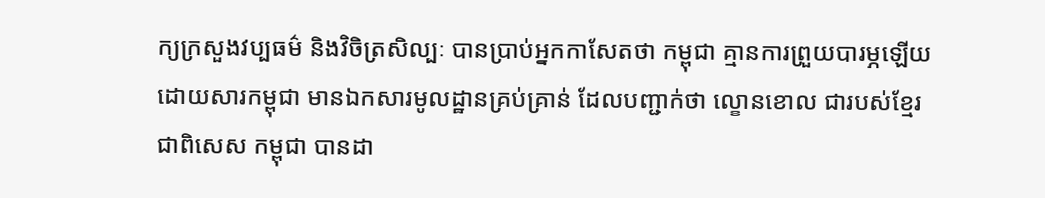ក្យក្រសួងវប្បធម៌ និងវិចិត្រសិល្បៈ បានប្រាប់អ្នកកាសែតថា កម្ពុជា គ្មានការព្រួយបារម្ភឡើយ ដោយសារកម្ពុជា មានឯកសារមូលដ្ឋានគ្រប់គ្រាន់ ដែលបញ្ជាក់ថា ល្ខោនខោល ជារបស់ខ្មែរ ជាពិសេស កម្ពុជា បានដា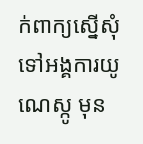ក់ពាក្យស្នើសុំទៅអង្គការយូណេស្កូ មុន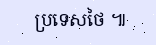ប្រទេសថៃ ៕